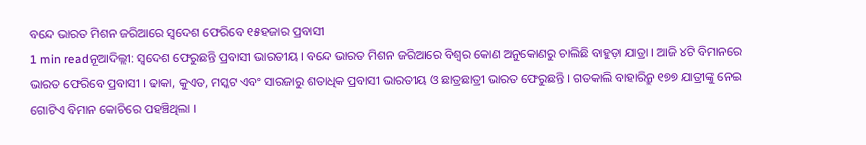ବନ୍ଦେ ଭାରତ ମିଶନ ଜରିଆରେ ସ୍ୱଦେଶ ଫେରିବେ ୧୫ହଜାର ପ୍ରବାସୀ
1 min readନୂଆଦିଲ୍ଲୀ: ସ୍ୱଦେଶ ଫେରୁଛନ୍ତି ପ୍ରବାସୀ ଭାରତୀୟ । ବନ୍ଦେ ଭାରତ ମିଶନ ଜରିଆରେ ବିଶ୍ୱର କୋଣ ଅନୁକୋଣରୁ ଚାଲିଛି ବାହୁଡ଼ା ଯାତ୍ରା । ଆଜି ୪ଟି ବିମାନରେ ଭାରତ ଫେରିବେ ପ୍ରବାସୀ । ଢାକା, କୁଏତ, ମସ୍କଟ ଏବଂ ସାରଜାରୁ ଶତାଧିକ ପ୍ରବାସୀ ଭାରତୀୟ ଓ ଛାତ୍ରଛାତ୍ରୀ ଭାରତ ଫେରୁଛନ୍ତି । ଗତକାଲି ବାହାରିନ୍ରୁ ୧୭୭ ଯାତ୍ରୀଙ୍କୁ ନେଇ ଗୋଟିଏ ବିମାନ କୋଚିରେ ପହଞ୍ଚିଥିଲା ।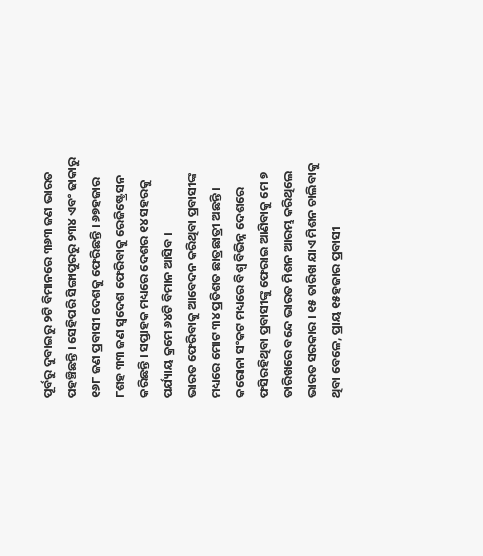ପୂର୍ବରୁ ଦୁବାଇରୁ ୨ଟି ବିମାନରେ ୩୬୩ ଜଣ ଭାରତ ପହଞ୍ଚିଛନ୍ତି । ସେହିପରି ସିଙ୍ଗାପୁରରୁ ୨୩୪ ଏବଂ ଢାକାରୁ ୧୬୮ ଜଣ ପ୍ରବାସୀ ଦେଶକୁ ଫେରିଛନ୍ତି । ୬୭ହଜାର ୮ଶହ ୩୩ ଜଣ ସ୍ୱଦେଶ ଫେରିବାକୁ ରେଜିଷ୍ଟ୍ରେସନ କରିଛନ୍ତି । ସପ୍ତାହକ ମଧ୍ୟରେ ଦେଶର ୧୪ ସହରକୁ ପର୍ଯ୍ୟାୟ କ୍ରମେ ୬୪ଟି ବିମାନ ଆସିବ ।
ଭାରତ ଫେରିବାକୁ ଆବେଦନ କରିଥିବା ପ୍ରବାସୀଙ୍କ ମଧ୍ୟରେ ମୋଟ ୩୪ ପ୍ରତିଶତ ଛାତ୍ରଛାତ୍ରୀ ଅଛନ୍ତି । କରୋନା ସଂକଟ ମଧ୍ୟରେ ବିଶ୍ୱ ବିଭିନ୍ନ ଦେଶରେ ଫସିରହିଥିବା ପ୍ରବାସୀଙ୍କୁ ଫେରାଇ ଆଣିବାକୁ ମେ ୭ ତାରିଖରେ ବନ୍ଦେ ଭାରତ ମିଶନ ଆରମ୍ଭ କରିଥିଲେ ଭାରତ ସରକାର । ୧୫ ତାରିଖ ଯାଏ ମିଶନ ଚାଲିବାକୁ ଥିବା ବେଳେ, ପ୍ରାୟ ୧୫ହଜାର ପ୍ରବାସୀ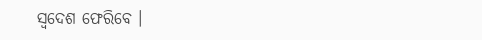ସ୍ୱଦେଶ ଫେରିବେ ।